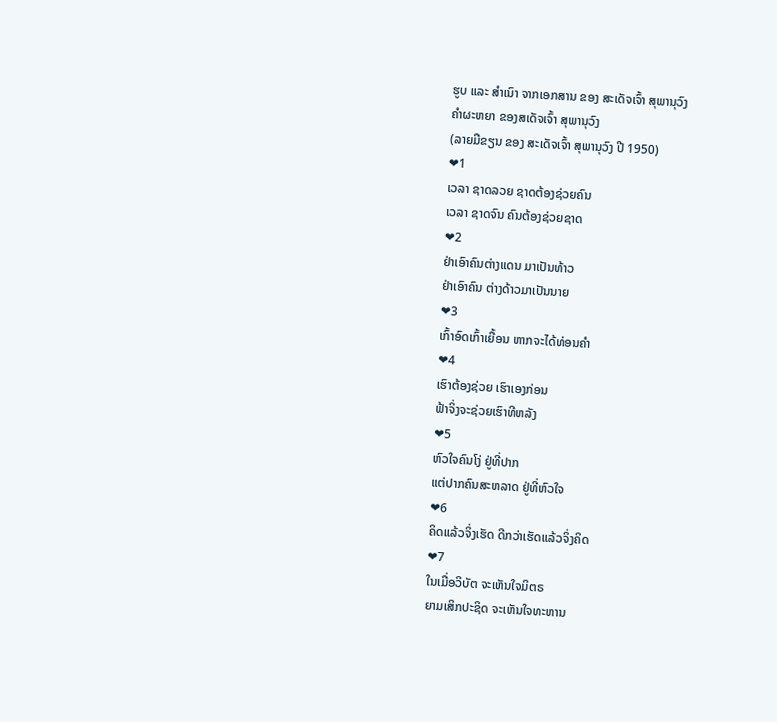ຮູບ ແລະ ສຳເນົາ ຈາກເອກສານ ຂອງ ສະເດັຈເຈົ້າ ສຸພານຸວົງ
ຄຳຜະຫຍາ ຂອງສເດັຈເຈົ້າ ສຸພານຸວົງ
(ລາຍມືຂຽນ ຂອງ ສະເດັຈເຈົ້າ ສຸພານຸວົງ ປີ 1950)
❤1
ເວລາ ຊາດລວຍ ຊາດຕ້ອງຊ່ວຍຄົນ
ເວລາ ຊາດຈົນ ຄົນຕ້ອງຊ່ວຍຊາດ
❤2
ຢ່າເອົາຄົນຕ່າງແດນ ມາເປັນທ້າວ
ຢ່າເອົາຄົນ ຕ່າງດ້າວມາເປັນນາຍ
❤3
ເກົ້າອົດເກົ້າເຍື້ອນ ຫາກຈະໄດ້ທ່ອນຄຳ
❤4
ເຮົາຕ້ອງຊ່ວຍ ເຮົາເອງກ່ອນ
ຟ້າຈິ່ງຈະຊ່ວຍເຮົາທີຫລັງ
❤5
ຫົວໃຈຄົນໂງ່ ຢູ່ທີ່ປາກ
ແຕ່ປາກຄົນສະຫລາດ ຢູ່ທີ່ຫົວໃຈ
❤6
ຄິດແລ້ວຈິ່ງເຮັດ ດີກວ່າເຮັດແລ້ວຈິ່ງຄິດ
❤7
ໃນເມື່ອວິບັຕ ຈະເຫັນໃຈມິຕຣ
ຍາມເສິກປະຊິດ ຈະເຫັນໃຈທະຫານ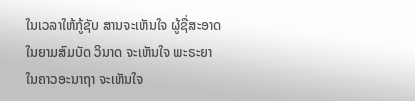ໃນເວລາໃຫ້ກູ້ຊັບ ສານຈະເຫັນໃຈ ຜູ້ຊື່ສະອາດ
ໃນຍາມສົມບັດ ວິນາດ ຈະເຫັນໃຈ ພະຣະຍາ
ໃນຄາວອະນາຖາ ຈະເຫັນໃຈ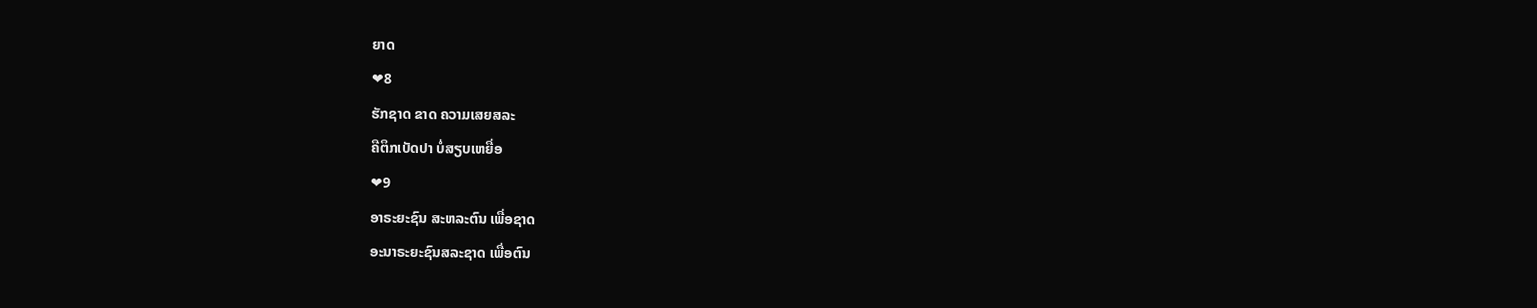ຍາດ
❤8
ຮັກຊາດ ຂາດ ຄວາມເສຍສລະ
ຄືຕຶກເບັດປາ ບໍ່ສຽບເຫຍື່ອ
❤9
ອາຣະຍະຊົນ ສະຫລະຕົນ ເພື່ອຊາດ
ອະນາຣະຍະຊົນສລະຊາດ ເພື່ອຕົນ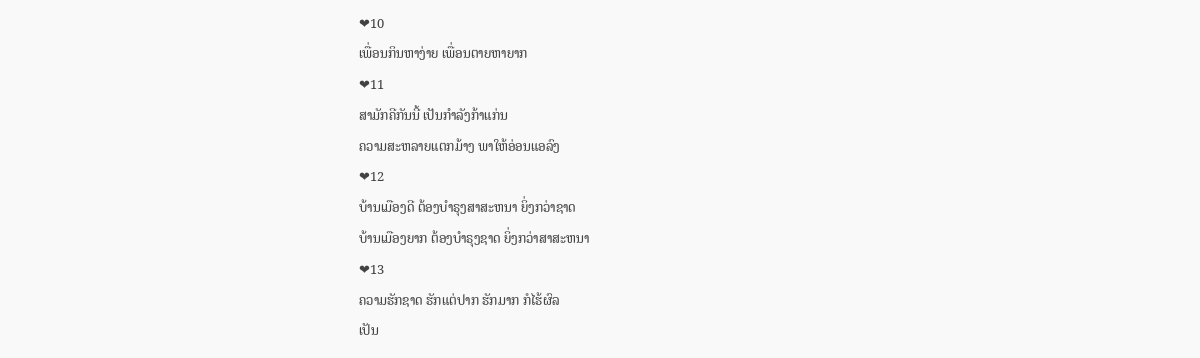❤10
ເພື່ອນກິນຫາງ່າຍ ເພື່ອນຕາຍຫາຍາກ
❤11
ສາມັກຄີກັນນີ້ ເປັນກຳລັງກ້າແກ່ນ
ຄວາມສະຫລາຍແຕກມ້າງ ພາໃຫ້ອ່ອນແອລົງ
❤12
ບ້ານເມືອງດີ ຕ້ອງບຳຣຸງສາສະຫນາ ຍິ່ງກວ່າຊາດ
ບ້ານເມືອງຍາກ ຕ້ອງບຳຣຸງຊາດ ຍິ່ງກວ່າສາສະຫນາ
❤13
ຄວາມຮັກຊາດ ຮັກແຕ່ປາກ ຮັກມາກ ກໍໄຮ້ຜົລ
ເປັນ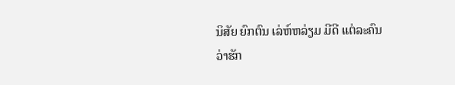ນິສັຍ ຍົກຕົນ ເລ່ຫ໌ຫລ່ຽມ ມີດີ ແຕ່ລະຄົນ
ວ່າຮັກ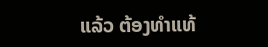ແລ້ວ ຕ້ອງທຳແທ້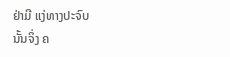ຢ່າມີ ແງ່ທາງປະຈົບ
ນັ້ນຈິ່ງ ຄ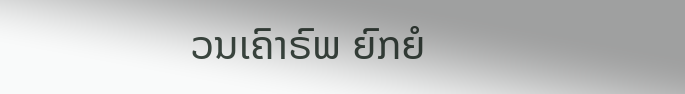ວນເຄົາຣົພ ຍົກຍໍ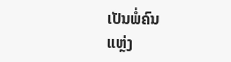ເປັນພໍ່ຄົນ
ແຫຼ່ງ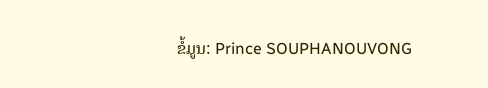ຂໍ້ມູນ: Prince SOUPHANOUVONG